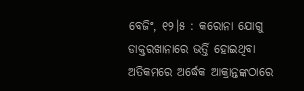ବେଜିଂ, ୧୨।୫ : କରୋନା ଯୋଗୁ ଡାକ୍ତରଖାନାରେ ଭର୍ତ୍ତି ହୋଇଥିବା ଅତିକମରେ ଅର୍ଦ୍ଧେକ ଆକ୍ରାନ୍ତଙ୍କଠାରେ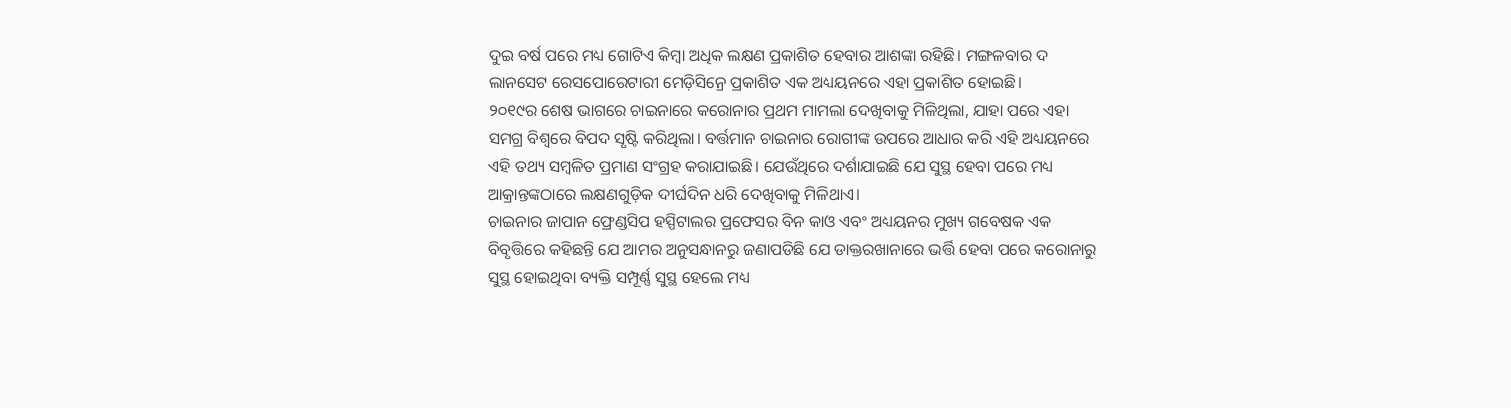ଦୁଇ ବର୍ଷ ପରେ ମଧ୍ୟ ଗୋଟିଏ କିମ୍ବା ଅଧିକ ଲକ୍ଷଣ ପ୍ରକାଶିତ ହେବାର ଆଶଙ୍କା ରହିଛି। ମଙ୍ଗଳବାର ଦ ଲାନସେଟ ରେସପୋରେଟାରୀ ମେଡ଼ିସିନ୍ରେ ପ୍ରକାଶିତ ଏକ ଅଧ୍ୟୟନରେ ଏହା ପ୍ରକାଶିତ ହୋଇଛି।
୨୦୧୯ର ଶେଷ ଭାଗରେ ଚାଇନାରେ କରୋନାର ପ୍ରଥମ ମାମଲା ଦେଖିବାକୁ ମିଳିଥିଲା, ଯାହା ପରେ ଏହା ସମଗ୍ର ବିଶ୍ୱରେ ବିପଦ ସୃଷ୍ଟି କରିଥିଲା। ବର୍ତ୍ତମାନ ଚାଇନାର ରୋଗୀଙ୍କ ଉପରେ ଆଧାର କରି ଏହି ଅଧ୍ୟୟନରେ ଏହି ତଥ୍ୟ ସମ୍ବଳିତ ପ୍ରମାଣ ସଂଗ୍ରହ କରାଯାଇଛି। ଯେଉଁଥିରେ ଦର୍ଶାଯାଇଛି ଯେ ସୁସ୍ଥ ହେବା ପରେ ମଧ୍ୟ ଆକ୍ରାନ୍ତଙ୍କଠାରେ ଲକ୍ଷଣଗୁଡ଼ିକ ଦୀର୍ଘଦିନ ଧରି ଦେଖିବାକୁ ମିଳିଥାଏ।
ଚାଇନାର ଜାପାନ ଫ୍ରେଣ୍ଡସିପ ହସ୍ପିଟାଲର ପ୍ରଫେସର ବିନ କାଓ ଏବଂ ଅଧ୍ୟୟନର ମୁଖ୍ୟ ଗବେଷକ ଏକ ବିବୃତ୍ତିରେ କହିଛନ୍ତି ଯେ ଆମର ଅନୁସନ୍ଧାନରୁ ଜଣାପଡିଛି ଯେ ଡାକ୍ତରଖାନାରେ ଭର୍ତ୍ତି ହେବା ପରେ କରୋନାରୁ ସୁସ୍ଥ ହୋଇଥିବା ବ୍ୟକ୍ତି ସମ୍ପୂର୍ଣ୍ଣ ସୁସ୍ଥ ହେଲେ ମଧ୍ୟ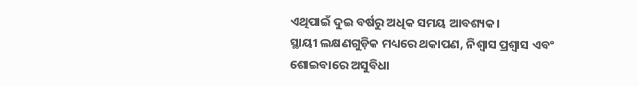ଏଥିପାଇଁ ଦୁଇ ବର୍ଷରୁ ଅଧିକ ସମୟ ଆବଶ୍ୟକ।
ସ୍ଥାୟୀ ଲକ୍ଷଣଗୁଡ଼ିକ ମଧ୍ୟରେ ଥକାପଣ, ନିଶ୍ୱାସ ପ୍ରଶ୍ୱାସ ଏବଂ ଶୋଇବାରେ ଅସୁବିଧା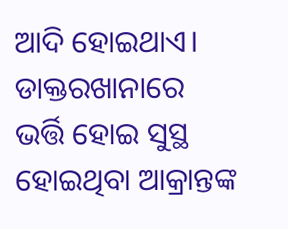ଆଦି ହୋଇଥାଏ। ଡାକ୍ତରଖାନାରେ ଭର୍ତ୍ତି ହୋଇ ସୁସ୍ଥ ହୋଇଥିବା ଆକ୍ରାନ୍ତଙ୍କ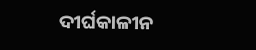ଦୀର୍ଘକାଳୀନ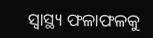ସ୍ବାସ୍ଥ୍ୟ ଫଳାଫଳକୁ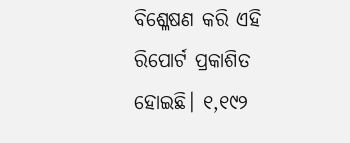ବିଶ୍ଳେଷଣ କରି ଏହି ରିପୋର୍ଟ ପ୍ରକାଶିତ ହୋଇଛି। ୧,୧୯୨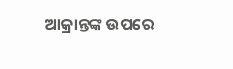ଆକ୍ରାନ୍ତଙ୍କ ଉପରେ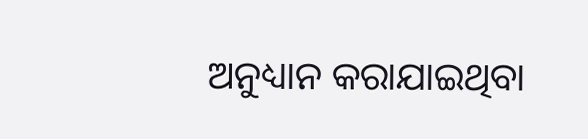ଅନୁଧ୍ୟାନ କରାଯାଇଥିବା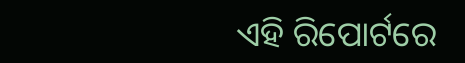ଏହି ରିପୋର୍ଟରେ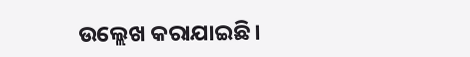ଉଲ୍ଲେଖ କରାଯାଇଛି।